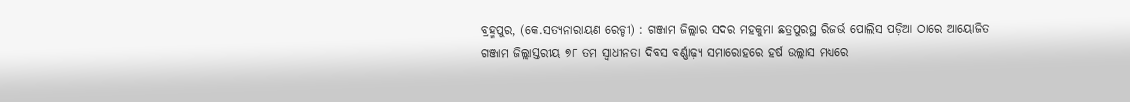ବ୍ରହ୍ମପୁର, (କେ.ସତ୍ୟନାରାୟଣ ରେଡ୍ଡୀ) : ଗଞ୍ଜାମ ଜିଲ୍ଲାର ସଦର ମହକୁମା ଛତ୍ରପୁରସ୍ଥ ରିଜର୍ଭ ପୋଲିସ ପଡ଼ିଆ ଠାରେ ଆୟୋଜିତ ଗଞ୍ଜାମ ଜିଲ୍ଲାସ୍ତରୀୟ ୭୮ ତମ ସ୍ଵାଧୀନତା ଦିବସ ବର୍ଣ୍ଣାଢ଼୍ୟ ସମାରୋହରେ ହର୍ଷ ଉଲ୍ଲାସ ମଧ୍ୟରେ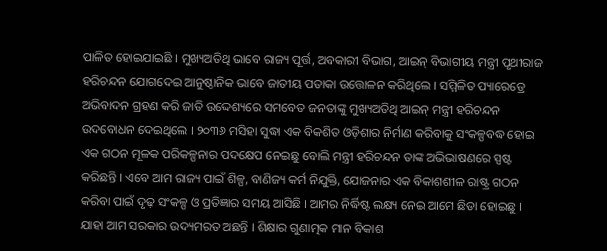ପାଳିତ ହୋଇଯାଇଛି । ମୁଖ୍ୟଅତିଥି ଭାବେ ରାଜ୍ୟ ପୂର୍ତ୍ତ, ଅବକାରୀ ବିଭାଗ, ଆଇନ୍ ବିଭାଗୀୟ ମନ୍ତ୍ରୀ ପୃଥୀରାଜ ହରିଚନ୍ଦନ ଯୋଗଦେଇ ଆନୁଷ୍ଠାନିକ ଭାବେ ଜାତୀୟ ପତାକା ଉତ୍ତୋଳନ କରିଥିଲେ । ସମ୍ମିଳିତ ପ୍ୟାରେଡ୍ରେ ଅଭିବାଦନ ଗ୍ରହଣ କରି ଜାତି ଉଦ୍ଦେଶ୍ୟରେ ସମବେତ ଜନତାଙ୍କୁ ମୁଖ୍ୟଅତିଥି ଆଇନ୍ ମନ୍ତ୍ରୀ ହରିଚନ୍ଦନ ଉଦବୋଧନ ଦେଇଥିଲେ । ୨୦୩୬ ମସିହା ସୁଦ୍ଧା ଏକ ବିକଶିତ ଓଡ଼ିଶାର ନିର୍ମାଣ କରିବାକୁ ସଂକଳ୍ପବଦ୍ଧ ହୋଇ ଏକ ଗଠନ ମୂଳକ ପରିକଳ୍ପନାର ପଦକ୍ଷେପ ନେଇଛୁ ବୋଲି ମନ୍ତ୍ରୀ ହରିଚନ୍ଦନ ତାଙ୍କ ଅଭିଭାଷଣରେ ସ୍ପଷ୍ଟ କରିଛନ୍ତି । ଏବେ ଆମ ରାଜ୍ୟ ପାଇଁ ଶିଳ୍ପ, ବାଣିଜ୍ୟ କର୍ମ ନିଯୁକ୍ତି, ଯୋଜନାର ଏକ ବିକାଶଶୀଳ ରାଷ୍ଟ୍ର ଗଠନ କରିବା ପାଇଁ ଦୃଢ଼ ସଂକଳ୍ପ ଓ ପ୍ରତିଜ୍ଞାର ସମୟ ଆସିଛି । ଆମର ନିର୍ଦ୍ଧିଷ୍ଟ ଲକ୍ଷ୍ୟ ନେଇ ଆମେ ଛିଡା ହୋଇଛୁ । ଯାହା ଆମ ସରକାର ଉଦ୍ୟମରତ ଅଛନ୍ତି । ଶିକ୍ଷାର ଗୁଣାତ୍ମକ ମାନ ବିକାଶ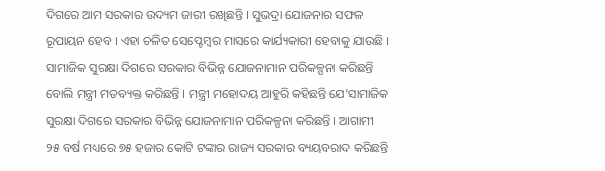ଦିଗରେ ଆମ ସରକାର ଉଦ୍ୟମ ଜାରୀ ରଖିଛନ୍ତି । ସୁଭଦ୍ରା ଯୋଜନାର ସଫଳ ରୂପାୟନ ହେବ । ଏହା ଚଳିତ ସେପ୍ଟେମ୍ବର ମାସରେ କାର୍ଯ୍ୟକାରୀ ହେବାକୁ ଯାଉଛି । ସାମାଜିକ ସୁରକ୍ଷା ଦିଗରେ ସରକାର ବିଭିନ୍ନ ଯୋଜନାମାନ ପରିକଳ୍ପନା କରିଛନ୍ତି ବୋଲି ମନ୍ତ୍ରୀ ମତବ୍ୟକ୍ତ କରିଛନ୍ତି । ମନ୍ତ୍ରୀ ମହୋଦୟ ଆହୁରି କହିଛନ୍ତି ଯେ’ସାମାଜିକ ସୁରକ୍ଷା ଦିଗରେ ସରକାର ବିଭିନ୍ନ ଯୋଜନାମାନ ପରିକଳ୍ପନା କରିଛନ୍ତି । ଆଗାମୀ ୨୫ ବର୍ଷ ମଧ୍ୟରେ ୭୫ ହଜାର କୋଟି ଟଙ୍କାର ରାଜ୍ୟ ସରକାର ବ୍ୟୟବରାଦ କରିଛନ୍ତି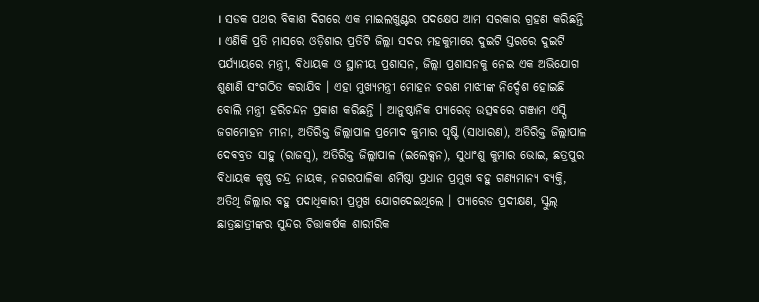। ସଡକ ପଥର ବିକାଶ ଦିଗରେ ଏକ ମାଇଲଖୁଣ୍ଟର ପଦକ୍ଷେପ ଆମ ସରକାର ଗ୍ରହଣ କରିଛନ୍ତି । ଏଣିକି ପ୍ରତି ମାସରେ ଓଡ଼ିଶାର ପ୍ରତିଟି ଜିଲ୍ଲା ସଦର ମହକୁମାରେ ଦୁଇଟି ସ୍ତରରେ ଦୁଇଟି ପର୍ଯ୍ୟାୟରେ ମନ୍ତ୍ରୀ, ବିଧାୟକ ଓ ସ୍ଥାନୀୟ ପ୍ରଶାସନ, ଜିଲ୍ଲା ପ୍ରଶାସନକୁ ନେଇ ଏକ ଅଭିଯୋଗ ଶୁଣାଣି ସଂଗଠିତ କରାଯିବ । ଏହା ମୁଖ୍ୟମନ୍ତ୍ରୀ ମୋହନ ଚରଣ ମାଝୀଙ୍କ ନିର୍ଦ୍ଦେଶ ହୋଇଛି ବୋଲି ମନ୍ତ୍ରୀ ହରିଚନ୍ଦନ ପ୍ରକାଶ କରିଛନ୍ତି । ଆନୁଷ୍ଠାନିକ ପ୍ୟାରେଡ୍ ଉତ୍ସଵରେ ଗଞ୍ଜାମ ଏସ୍ପି ଜଗମୋହନ ମୀନା, ଅତିରିକ୍ତ ଜିଲ୍ଲାପାଳ ପ୍ରମୋଦ କୁମାର ପୃଷ୍ଟି (ସାଧାରଣ), ଅତିରିକ୍ତ ଜିଲ୍ଲାପାଳ ଦେଵବ୍ରତ ସାହୁ (ରାଜସ୍ବ), ଅତିରିକ୍ତ ଜିଲ୍ଲାପାଳ (ଇଲେକ୍ସନ), ସୁଧାଂଶୁ କୁମାର ଭୋଇ, ଛତ୍ରପୁର ବିଧାୟକ କୃଷ୍ଣ ଚନ୍ଦ୍ର ନାୟକ, ନଗରପାଳିକା ଶର୍ମିଷ୍ଠା ପ୍ରଧାନ ପ୍ରମୁଖ ବହୁ ଗଣ୍ୟମାନ୍ୟ ବ୍ୟକ୍ତି, ଅତିଥି ଜିଲ୍ଲାର ବହୁ ପଦାଧିକାରୀ ପ୍ରମୁଖ ଯୋଗଦେଇଥିଲେ । ପ୍ୟାରେଡ ପ୍ରଦୀକ୍ଷଣ, ସ୍କୁଲ୍ ଛାତ୍ରଛାତ୍ରୀଙ୍କର ସୁନ୍ଦର ଚିତ୍ତାକର୍ଷକ ଶାରୀରିକ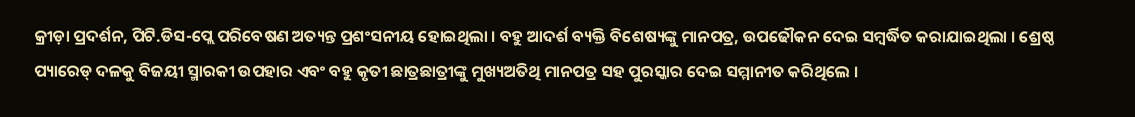କ୍ରୀଡ଼ା ପ୍ରଦର୍ଶନ, ପିଟି.ଡିସ-ପ୍ଲେ ପରିବେଷଣ ଅତ୍ୟନ୍ତ ପ୍ରଶଂସନୀୟ ହୋଇଥିଲା । ବହୁ ଆଦର୍ଶ ବ୍ୟକ୍ତି ବିଶେଷ୍ୟଙ୍କୁ ମାନପତ୍ର, ଉପଢୌକନ ଦେଇ ସମ୍ବର୍ଦ୍ଧିତ କରାଯାଇଥିଲା । ଶ୍ରେଷ୍ଠ ପ୍ୟାରେଡ୍ ଦଳକୁ ବିଜୟୀ ସ୍ମାରକୀ ଉପହାର ଏବଂ ବହୁ କୃତୀ ଛାତ୍ରଛାତ୍ରୀଙ୍କୁ ମୁଖ୍ୟଅତିଥି ମାନପତ୍ର ସହ ପୁରସ୍କାର ଦେଇ ସମ୍ମାନୀତ କରିଥିଲେ ।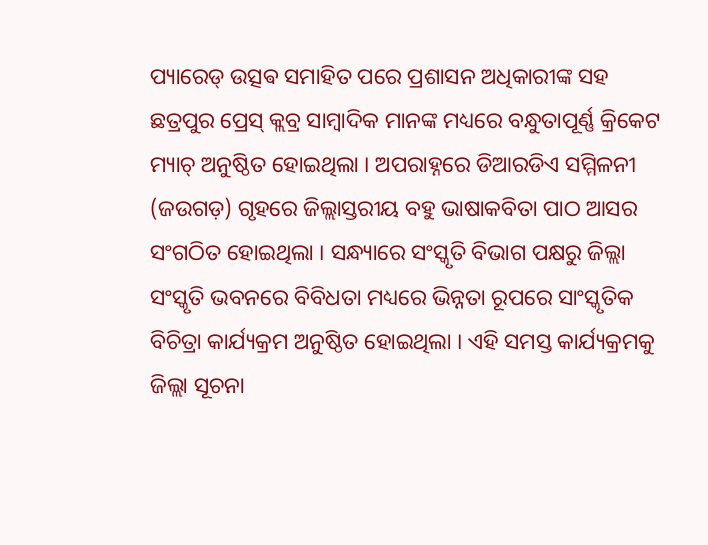ପ୍ୟାରେଡ୍ ଉତ୍ସଵ ସମାହିତ ପରେ ପ୍ରଶାସନ ଅଧିକାରୀଙ୍କ ସହ ଛତ୍ରପୁର ପ୍ରେସ୍ କ୍ଲବ୍ର ସାମ୍ୱାଦିକ ମାନଙ୍କ ମଧ୍ୟରେ ବନ୍ଧୁତାପୂର୍ଣ୍ଣ କ୍ରିକେଟ ମ୍ୟାଚ୍ ଅନୁଷ୍ଠିତ ହୋଇଥିଲା । ଅପରାହ୍ନରେ ଡିଆରଡିଏ ସମ୍ମିଳନୀ (ଜଉଗଡ଼) ଗୃହରେ ଜିଲ୍ଲାସ୍ତରୀୟ ବହୁ ଭାଷାକବିତା ପାଠ ଆସର ସଂଗଠିତ ହୋଇଥିଲା । ସନ୍ଧ୍ୟାରେ ସଂସ୍କୃତି ବିଭାଗ ପକ୍ଷରୁ ଜିଲ୍ଲା ସଂସ୍କୃତି ଭବନରେ ବିବିଧତା ମଧ୍ୟରେ ଭିନ୍ନତା ରୂପରେ ସାଂସ୍କୃତିକ ବିଚିତ୍ରା କାର୍ଯ୍ୟକ୍ରମ ଅନୁଷ୍ଠିତ ହୋଇଥିଲା । ଏହି ସମସ୍ତ କାର୍ଯ୍ୟକ୍ରମକୁ ଜିଲ୍ଲା ସୂଚନା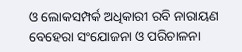ଓ ଲୋକସମ୍ପର୍କ ଅଧିକାରୀ ରବି ନାରାୟଣ ବେହେରା ସଂଯୋଜନା ଓ ପରିଚାଳନା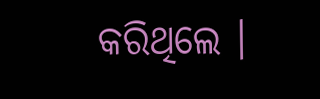କରିଥିଲେ ।